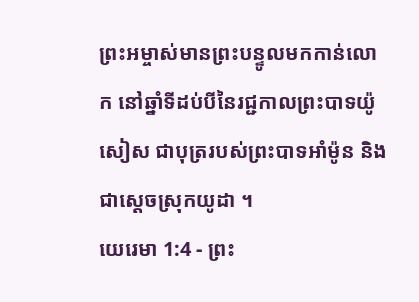ព្រះអម្ចាស់មានព្រះបន្ទូលមកកាន់លោក នៅឆ្នាំទីដប់បីនៃរជ្ជកាលព្រះបាទយ៉ូសៀស ជាបុត្ររបស់ព្រះបាទអាំម៉ូន និងជាស្ដេចស្រុកយូដា ។
យេរេមា 1:4 - ព្រះ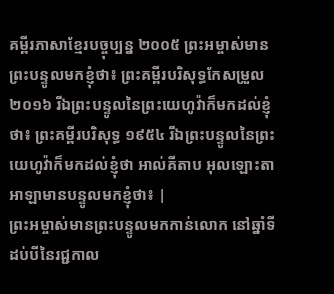គម្ពីរភាសាខ្មែរបច្ចុប្បន្ន ២០០៥ ព្រះអម្ចាស់មានព្រះបន្ទូលមកខ្ញុំថា៖ ព្រះគម្ពីរបរិសុទ្ធកែសម្រួល ២០១៦ រីឯព្រះបន្ទូលនៃព្រះយេហូវ៉ាក៏មកដល់ខ្ញុំថា៖ ព្រះគម្ពីរបរិសុទ្ធ ១៩៥៤ រីឯព្រះបន្ទូលនៃព្រះយេហូវ៉ាក៏មកដល់ខ្ញុំថា អាល់គីតាប អុលឡោះតាអាឡាមានបន្ទូលមកខ្ញុំថា៖ |
ព្រះអម្ចាស់មានព្រះបន្ទូលមកកាន់លោក នៅឆ្នាំទីដប់បីនៃរជ្ជកាល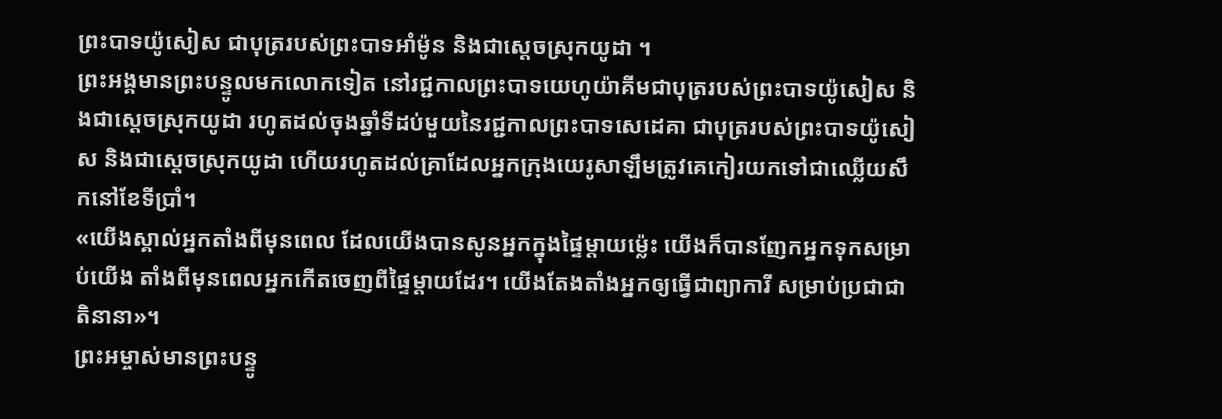ព្រះបាទយ៉ូសៀស ជាបុត្ររបស់ព្រះបាទអាំម៉ូន និងជាស្ដេចស្រុកយូដា ។
ព្រះអង្គមានព្រះបន្ទូលមកលោកទៀត នៅរជ្ជកាលព្រះបាទយេហូយ៉ាគីមជាបុត្ររបស់ព្រះបាទយ៉ូសៀស និងជាស្ដេចស្រុកយូដា រហូតដល់ចុងឆ្នាំទីដប់មួយនៃរជ្ជកាលព្រះបាទសេដេគា ជាបុត្ររបស់ព្រះបាទយ៉ូសៀស និងជាស្ដេចស្រុកយូដា ហើយរហូតដល់គ្រាដែលអ្នកក្រុងយេរូសាឡឹមត្រូវគេកៀរយកទៅជាឈ្លើយសឹកនៅខែទីប្រាំ។
«យើងស្គាល់អ្នកតាំងពីមុនពេល ដែលយើងបានសូនអ្នកក្នុងផ្ទៃម្ដាយម៉្លេះ យើងក៏បានញែកអ្នកទុកសម្រាប់យើង តាំងពីមុនពេលអ្នកកើតចេញពីផ្ទៃម្ដាយដែរ។ យើងតែងតាំងអ្នកឲ្យធ្វើជាព្យាការី សម្រាប់ប្រជាជាតិនានា»។
ព្រះអម្ចាស់មានព្រះបន្ទូ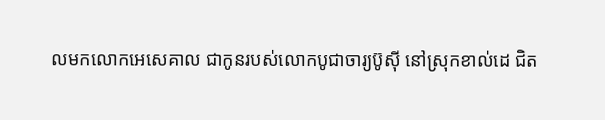លមកលោកអេសេគាល ជាកូនរបស់លោកបូជាចារ្យប៊ូស៊ី នៅស្រុកខាល់ដេ ជិត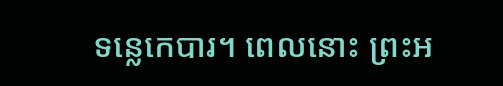ទន្លេកេបារ។ ពេលនោះ ព្រះអ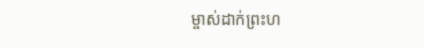ម្ចាស់ដាក់ព្រះហ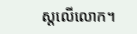ស្ដលើលោក។